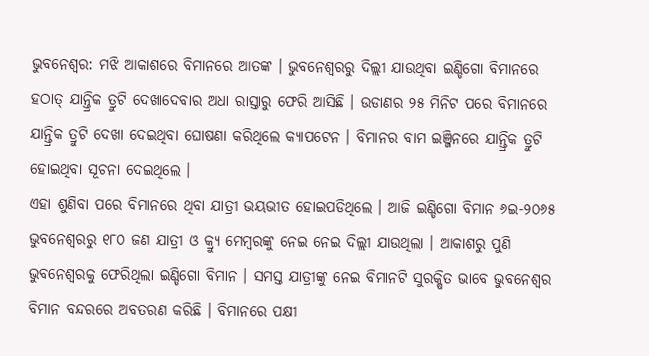ଭୁବନେଶ୍ବର: ମଝି ଆକାଶରେ ବିମାନରେ ଆତଙ୍କ । ଭୁବନେଶ୍ୱରରୁ ଦିଲ୍ଲୀ ଯାଉଥିବା ଇଣ୍ଡିଗୋ ବିମାନରେ ହଠାତ୍ ଯାନ୍ତ୍ରିକ ତ୍ରୁଟି ଦେଖାଦେବାର ଅଧା ରାସ୍ତାରୁ ଫେରି ଆସିଛି । ଉଡାଣର ୨୫ ମିନିଟ ପରେ ବିମାନରେ ଯାନ୍ତ୍ରିକ ତ୍ରୁଟି ଦେଖା ଦେଇଥିବା ଘୋଷଣା କରିଥିଲେ କ୍ୟାପଟେନ । ବିମାନର ବାମ ଇଞ୍ଜିନରେ ଯାନ୍ତ୍ରିକ ତ୍ରୁଟି ହୋଇଥିବା ସୂଚନା ଦେଇଥିଲେ ।
ଏହା ଶୁଣିବା ପରେ ବିମାନରେ ଥିବା ଯାତ୍ରୀ ଭୟଭୀତ ହୋଇପଡିଥିଲେ । ଆଜି ଇଣ୍ଡିଗୋ ବିମାନ ୬ଇ-୨୦୬୫ ଭୁବନେଶ୍ୱରରୁ ୧୮୦ ଜଣ ଯାତ୍ରୀ ଓ କ୍ର୍ୟୁ ମେମ୍ବରଙ୍କୁ ନେଇ ନେଇ ଦିଲ୍ଲୀ ଯାଉଥିଲା । ଆକାଶରୁ ପୁଣି ଭୁବନେଶ୍ୱରକୁ ଫେରିଥିଲା ଇଣ୍ଡିଗୋ ବିମାନ । ସମସ୍ତ ଯାତ୍ରୀଙ୍କୁ ନେଇ ବିମାନଟି ସୁରକ୍ଷିତ ଭାବେ ଭୁବନେଶ୍ୱର ବିମାନ ବନ୍ଦରରେ ଅବତରଣ କରିଛି । ବିମାନରେ ପକ୍ଷୀ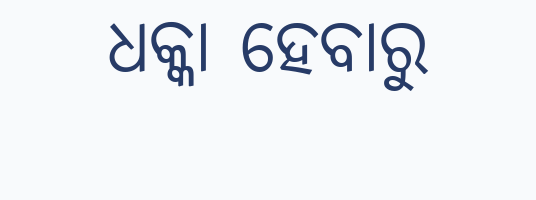ଧକ୍କା ହେବାରୁ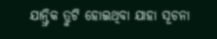ଯାନ୍ତ୍ରିକ ତ୍ରୁଟି ହୋଇଥିବା ଯାହା ସୂଚନା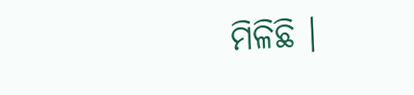ମିଳିଛି ।